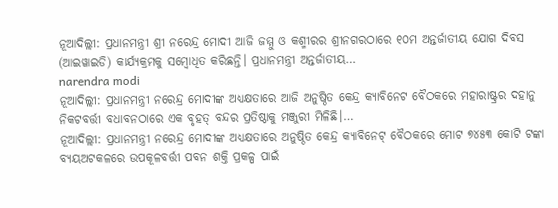ନୂଆଦିଲ୍ଲୀ: ପ୍ରଧାନମନ୍ତ୍ରୀ ଶ୍ରୀ ନରେନ୍ଦ୍ର ମୋଦୀ ଆଜି ଜମ୍ମୁ ଓ କଶ୍ମୀରର ଶ୍ରୀନଗରଠାରେ ୧୦ମ ଅନ୍ତର୍ଜାତୀୟ ଯୋଗ ଦିବସ (ଆଇୱାଇଡି) କାର୍ଯ୍ୟକ୍ରମକୁ ସମ୍ବୋଧିତ କରିଛନ୍ତି। ପ୍ରଧାନମନ୍ତ୍ରୀ ଅନ୍ତର୍ଜାତୀୟ…
narendra modi
ନୂଆଦିଲ୍ଲୀ: ପ୍ରଧାନମନ୍ତ୍ରୀ ନରେନ୍ଦ୍ର ମୋଦୀଙ୍କ ଅଧ୍ୟକ୍ଷତାରେ ଆଜି ଅନୁଷ୍ଠିତ କେନ୍ଦ୍ର କ୍ୟାବିନେଟ ବୈଠକରେ ମହାରାଷ୍ଟ୍ରର ଦହାନୁ ନିକଟବର୍ତ୍ତୀ ବଧାବନଠାରେ ଏକ ବୃହତ୍ ବନ୍ଦର ପ୍ରତିଷ୍ଠାକୁ ମଞ୍ଜୁରୀ ମିଳିଛି।…
ନୂଆଦିଲ୍ଲୀ: ପ୍ରଧାନମନ୍ତ୍ରୀ ନରେନ୍ଦ୍ର ମୋଦୀଙ୍କ ଅଧ୍ୟକ୍ଷତାରେ ଅନୁଷ୍ଠିତ କେନ୍ଦ୍ର କ୍ୟାବିନେଟ୍ ବୈଠକରେ ମୋଟ ୭୪୫୩ କୋଟି ଟଙ୍କା ବ୍ୟୟଅଟକଳରେ ଉପକୂଳବର୍ତ୍ତୀ ପବନ ଶକ୍ତି ପ୍ରକଳ୍ପ ପାଇଁ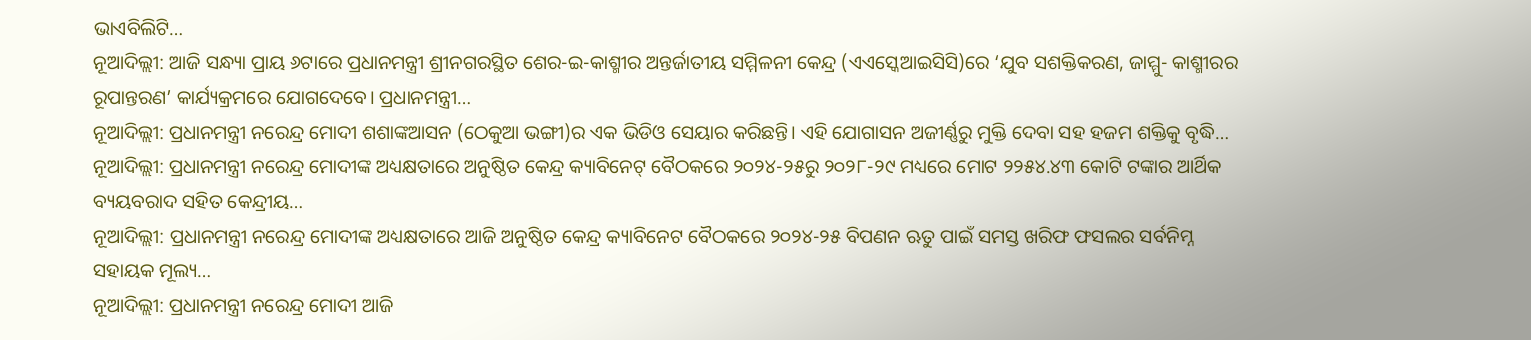ଭାଏବିଲିଟି…
ନୂଆଦିଲ୍ଲୀ: ଆଜି ସନ୍ଧ୍ୟା ପ୍ରାୟ ୬ଟାରେ ପ୍ରଧାନମନ୍ତ୍ରୀ ଶ୍ରୀନଗରସ୍ଥିତ ଶେର-ଇ-କାଶ୍ମୀର ଅନ୍ତର୍ଜାତୀୟ ସମ୍ମିଳନୀ କେନ୍ଦ୍ର (ଏଏସ୍କେଆଇସିସି)ରେ ‘ଯୁବ ସଶକ୍ତିକରଣ, ଜାମ୍ମୁ- କାଶ୍ମୀରର ରୂପାନ୍ତରଣ’ କାର୍ଯ୍ୟକ୍ରମରେ ଯୋଗଦେବେ। ପ୍ରଧାନମନ୍ତ୍ରୀ…
ନୂଆଦିଲ୍ଲୀ: ପ୍ରଧାନମନ୍ତ୍ରୀ ନରେନ୍ଦ୍ର ମୋଦୀ ଶଶାଙ୍କଆସନ (ଠେକୁଆ ଭଙ୍ଗୀ)ର ଏକ ଭିଡିଓ ସେୟାର କରିଛନ୍ତି। ଏହି ଯୋଗାସନ ଅଜୀର୍ଣ୍ଣରୁ ମୁକ୍ତି ଦେବା ସହ ହଜମ ଶକ୍ତିକୁ ବୃଦ୍ଧି…
ନୂଆଦିଲ୍ଲୀ: ପ୍ରଧାନମନ୍ତ୍ରୀ ନରେନ୍ଦ୍ର ମୋଦୀଙ୍କ ଅଧ୍ୟକ୍ଷତାରେ ଅନୁଷ୍ଠିତ କେନ୍ଦ୍ର କ୍ୟାବିନେଟ୍ ବୈଠକରେ ୨୦୨୪-୨୫ରୁ ୨୦୨୮-୨୯ ମଧ୍ୟରେ ମୋଟ ୨୨୫୪.୪୩ କୋଟି ଟଙ୍କାର ଆର୍ଥିକ ବ୍ୟୟବରାଦ ସହିତ କେନ୍ଦ୍ରୀୟ…
ନୂଆଦିଲ୍ଲୀ: ପ୍ରଧାନମନ୍ତ୍ରୀ ନରେନ୍ଦ୍ର ମୋଦୀଙ୍କ ଅଧ୍ୟକ୍ଷତାରେ ଆଜି ଅନୁଷ୍ଠିତ କେନ୍ଦ୍ର କ୍ୟାବିନେଟ ବୈଠକରେ ୨୦୨୪-୨୫ ବିପଣନ ଋତୁ ପାଇଁ ସମସ୍ତ ଖରିଫ ଫସଲର ସର୍ବନିମ୍ନ ସହାୟକ ମୂଲ୍ୟ…
ନୂଆଦିଲ୍ଲୀ: ପ୍ରଧାନମନ୍ତ୍ରୀ ନରେନ୍ଦ୍ର ମୋଦୀ ଆଜି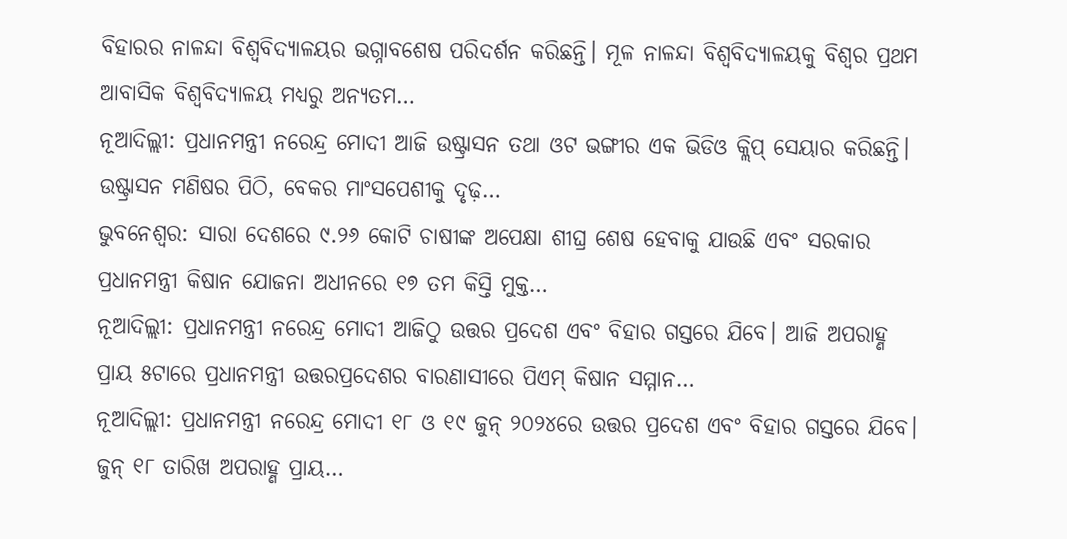ବିହାରର ନାଳନ୍ଦା ବିଶ୍ୱବିଦ୍ୟାଳୟର ଭଗ୍ନାବଶେଷ ପରିଦର୍ଶନ କରିଛନ୍ତି। ମୂଳ ନାଳନ୍ଦା ବିଶ୍ୱବିଦ୍ୟାଳୟକୁ ବିଶ୍ୱର ପ୍ରଥମ ଆବାସିକ ବିଶ୍ୱବିଦ୍ୟାଳୟ ମଧ୍ୟରୁ ଅନ୍ୟତମ…
ନୂଆଦିଲ୍ଲୀ: ପ୍ରଧାନମନ୍ତ୍ରୀ ନରେନ୍ଦ୍ର ମୋଦୀ ଆଜି ଉଷ୍ଟ୍ରାସନ ତଥା ଓଟ ଭଙ୍ଗୀର ଏକ ଭିଡିଓ କ୍ଲିପ୍ ସେୟାର କରିଛନ୍ତି। ଉଷ୍ଟ୍ରାସନ ମଣିଷର ପିଠି, ବେକର ମାଂସପେଶୀକୁ ଦୃଢ଼…
ଭୁବନେଶ୍ଵର: ସାରା ଦେଶରେ ୯.୨୬ କୋଟି ଚାଷୀଙ୍କ ଅପେକ୍ଷା ଶୀଘ୍ର ଶେଷ ହେବାକୁ ଯାଉଛି ଏବଂ ସରକାର ପ୍ରଧାନମନ୍ତ୍ରୀ କିଷାନ ଯୋଜନା ଅଧୀନରେ ୧୭ ତମ କିସ୍ତି ମୁକ୍ତ…
ନୂଆଦିଲ୍ଲୀ: ପ୍ରଧାନମନ୍ତ୍ରୀ ନରେନ୍ଦ୍ର ମୋଦୀ ଆଜିଠୁ ଉତ୍ତର ପ୍ରଦେଶ ଏବଂ ବିହାର ଗସ୍ତରେ ଯିବେ। ଆଜି ଅପରାହ୍ଣ ପ୍ରାୟ ୫ଟାରେ ପ୍ରଧାନମନ୍ତ୍ରୀ ଉତ୍ତରପ୍ରଦେଶର ବାରଣାସୀରେ ପିଏମ୍ କିଷାନ ସମ୍ମାନ…
ନୂଆଦିଲ୍ଲୀ: ପ୍ରଧାନମନ୍ତ୍ରୀ ନରେନ୍ଦ୍ର ମୋଦୀ ୧୮ ଓ ୧୯ ଜୁନ୍ ୨୦୨୪ରେ ଉତ୍ତର ପ୍ରଦେଶ ଏବଂ ବିହାର ଗସ୍ତରେ ଯିବେ। ଜୁନ୍ ୧୮ ତାରିଖ ଅପରାହ୍ଣ ପ୍ରାୟ…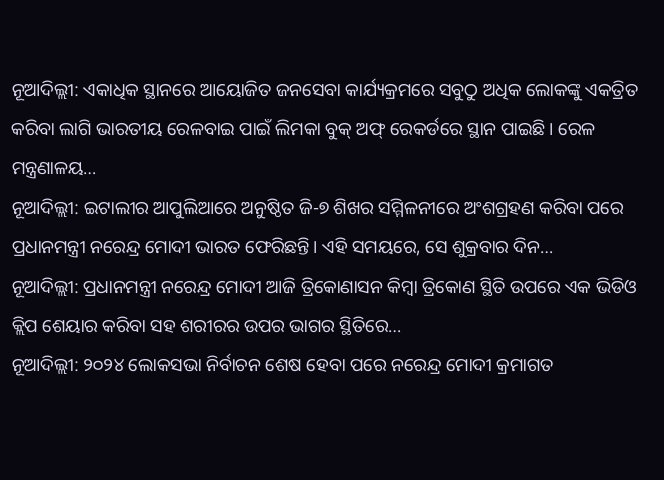ନୂଆଦିଲ୍ଲୀ: ଏକାଧିକ ସ୍ଥାନରେ ଆୟୋଜିତ ଜନସେବା କାର୍ଯ୍ୟକ୍ରମରେ ସବୁଠୁ ଅଧିକ ଲୋକଙ୍କୁ ଏକତ୍ରିତ କରିବା ଲାଗି ଭାରତୀୟ ରେଳବାଇ ପାଇଁ ଲିମକା ବୁକ୍ ଅଫ୍ ରେକର୍ଡରେ ସ୍ଥାନ ପାଇଛି। ରେଳ ମନ୍ତ୍ରଣାଳୟ…
ନୂଆଦିଲ୍ଲୀ: ଇଟାଲୀର ଆପୁଲିଆରେ ଅନୁଷ୍ଠିତ ଜି-୭ ଶିଖର ସମ୍ମିଳନୀରେ ଅଂଶଗ୍ରହଣ କରିବା ପରେ ପ୍ରଧାନମନ୍ତ୍ରୀ ନରେନ୍ଦ୍ର ମୋଦୀ ଭାରତ ଫେରିଛନ୍ତି। ଏହି ସମୟରେ, ସେ ଶୁକ୍ରବାର ଦିନ…
ନୂଆଦିଲ୍ଲୀ: ପ୍ରଧାନମନ୍ତ୍ରୀ ନରେନ୍ଦ୍ର ମୋଦୀ ଆଜି ତ୍ରିକୋଣାସନ କିମ୍ବା ତ୍ରିକୋଣ ସ୍ଥିତି ଉପରେ ଏକ ଭିଡିଓ କ୍ଲିପ ଶେୟାର କରିବା ସହ ଶରୀରର ଉପର ଭାଗର ସ୍ଥିତିରେ…
ନୂଆଦିଲ୍ଲୀ: ୨୦୨୪ ଲୋକସଭା ନିର୍ବାଚନ ଶେଷ ହେବା ପରେ ନରେନ୍ଦ୍ର ମୋଦୀ କ୍ରମାଗତ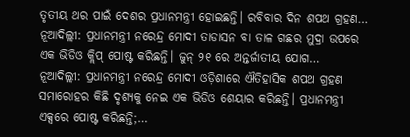ତୃତୀୟ ଥର ପାଇଁ ଦେଶର ପ୍ରଧାନମନ୍ତ୍ରୀ ହୋଇଛନ୍ତି। ରବିବାର ଦିନ ଶପଥ ଗ୍ରହଣ…
ନୂଆଦିଲ୍ଲୀ: ପ୍ରଧାନମନ୍ତ୍ରୀ ନରେନ୍ଦ୍ର ମୋଦୀ ତାଡାସନ ବା ତାଳ ଗଛର ମୁଦ୍ରା ଉପରେ ଏକ ଭିଡିଓ କ୍ଲିପ୍ ପୋଷ୍ଟ କରିଛନ୍ତି। ଜୁନ୍ ୨୧ ରେ ଅନ୍ତର୍ଜାତୀୟ ଯୋଗ…
ନୂଆଦିଲ୍ଲୀ: ପ୍ରଧାନମନ୍ତ୍ରୀ ନରେନ୍ଦ୍ର ମୋଦୀ ଓଡ଼ିଶାରେ ଐତିହାସିକ ଶପଥ ଗ୍ରହଣ ସମାରୋହର କିଛି ଦୃଶ୍ୟକୁ ନେଇ ଏକ ଭିଡିଓ ଶେୟାର କରିଛନ୍ତି। ପ୍ରଧାନମନ୍ତ୍ରୀ ଏକ୍ସରେ ପୋଷ୍ଟ କରିଛନ୍ତି;…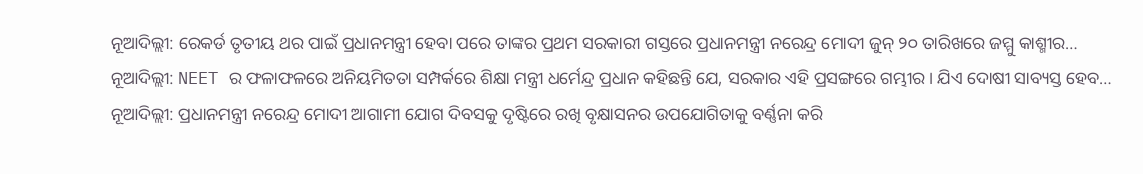ନୂଆଦିଲ୍ଲୀ: ରେକର୍ଡ ତୃତୀୟ ଥର ପାଇଁ ପ୍ରଧାନମନ୍ତ୍ରୀ ହେବା ପରେ ତାଙ୍କର ପ୍ରଥମ ସରକାରୀ ଗସ୍ତରେ ପ୍ରଧାନମନ୍ତ୍ରୀ ନରେନ୍ଦ୍ର ମୋଦୀ ଜୁନ୍ ୨୦ ତାରିଖରେ ଜମ୍ମୁ କାଶ୍ମୀର…
ନୂଆଦିଲ୍ଲୀ: NEET ର ଫଳାଫଳରେ ଅନିୟମିତତା ସମ୍ପର୍କରେ ଶିକ୍ଷା ମନ୍ତ୍ରୀ ଧର୍ମେନ୍ଦ୍ର ପ୍ରଧାନ କହିଛନ୍ତି ଯେ, ସରକାର ଏହି ପ୍ରସଙ୍ଗରେ ଗମ୍ଭୀର। ଯିଏ ଦୋଷୀ ସାବ୍ୟସ୍ତ ହେବ…
ନୂଆଦିଲ୍ଲୀ: ପ୍ରଧାନମନ୍ତ୍ରୀ ନରେନ୍ଦ୍ର ମୋଦୀ ଆଗାମୀ ଯୋଗ ଦିବସକୁ ଦୃଷ୍ଟିରେ ରଖି ବୃକ୍ଷାସନର ଉପଯୋଗିତାକୁ ବର୍ଣ୍ଣନା କରି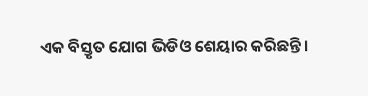ଏକ ବିସ୍ତୃତ ଯୋଗ ଭିଡିଓ ଶେୟାର କରିଛନ୍ତି।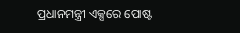ପ୍ରଧାନମନ୍ତ୍ରୀ ଏକ୍ସରେ ପୋଷ୍ଟ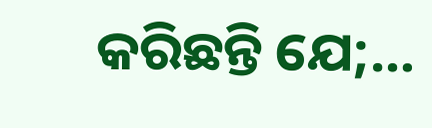କରିଛନ୍ତି ଯେ;…